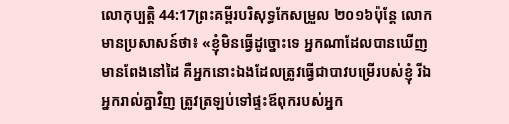លោកុប្បត្តិ 44:17ព្រះគម្ពីរបរិសុទ្ធកែសម្រួល ២០១៦ប៉ុន្ដែ លោកមានប្រសាសន៍ថា៖ «ខ្ញុំមិនធ្វើដូច្នោះទេ អ្នកណាដែលបានឃើញមានពែងនៅដៃ គឺអ្នកនោះឯងដែលត្រូវធ្វើជាបាវបម្រើរបស់ខ្ញុំ រីឯអ្នករាល់គ្នាវិញ ត្រូវត្រឡប់ទៅផ្ទះឪពុករបស់អ្នក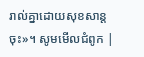រាល់គ្នាដោយសុខសាន្តចុះ»។ សូមមើលជំពូក |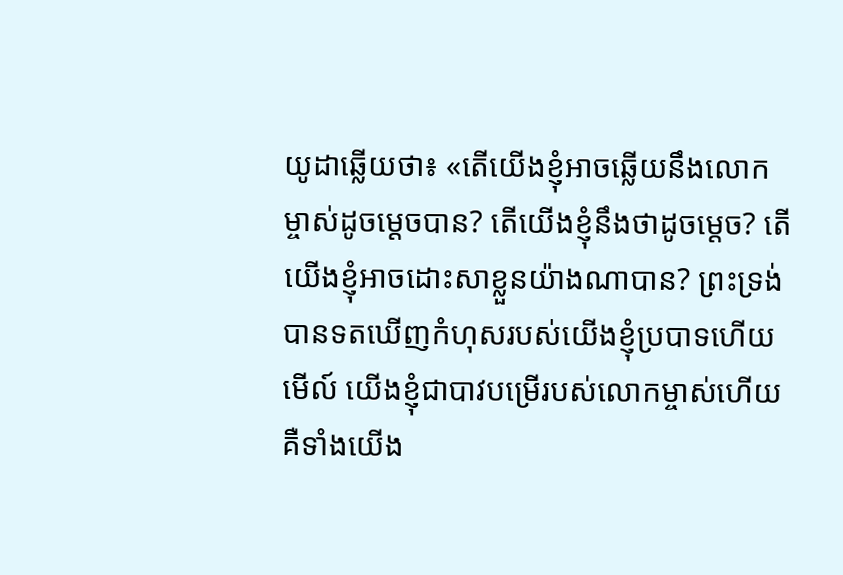យូដាឆ្លើយថា៖ «តើយើងខ្ញុំអាចឆ្លើយនឹងលោកម្ចាស់ដូចម្តេចបាន? តើយើងខ្ញុំនឹងថាដូចម្ដេច? តើយើងខ្ញុំអាចដោះសាខ្លួនយ៉ាងណាបាន? ព្រះទ្រង់បានទតឃើញកំហុសរបស់យើងខ្ញុំប្របាទហើយ មើល៍ យើងខ្ញុំជាបាវបម្រើរបស់លោកម្ចាស់ហើយ គឺទាំងយើង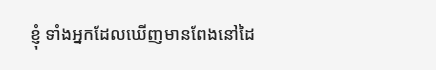ខ្ញុំ ទាំងអ្នកដែលឃើញមានពែងនៅដៃ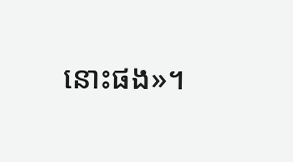នោះផង»។